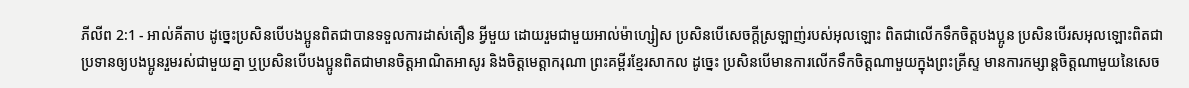ភីលីព 2:1 - អាល់គីតាប ដូច្នេះប្រសិនបើបងប្អូនពិតជាបានទទួលការដាស់តឿន អ្វីមួយ ដោយរួមជាមួយអាល់ម៉ាហ្សៀស ប្រសិនបើសេចក្ដីស្រឡាញ់របស់អុលឡោះ ពិតជាលើកទឹកចិត្ដបងប្អូន ប្រសិនបើរសអុលឡោះពិតជាប្រទានឲ្យបងប្អូនរួមរស់ជាមួយគ្នា ឬប្រសិនបើបងប្អូនពិតជាមានចិត្ដអាណិតអាសូរ និងចិត្ដមេត្ដាករុណា ព្រះគម្ពីរខ្មែរសាកល ដូច្នេះ ប្រសិនបើមានការលើកទឹកចិត្តណាមួយក្នុងព្រះគ្រីស្ទ មានការកម្សាន្តចិត្តណាមួយនៃសេច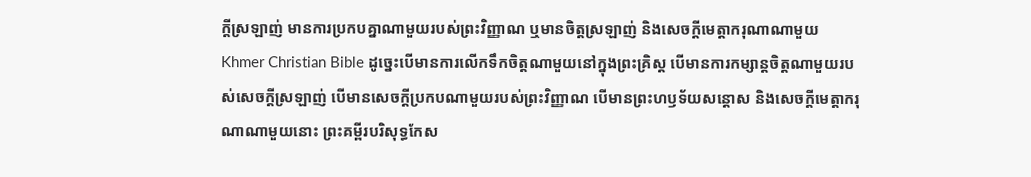ក្ដីស្រឡាញ់ មានការប្រកបគ្នាណាមួយរបស់ព្រះវិញ្ញាណ ឬមានចិត្តស្រឡាញ់ និងសេចក្ដីមេត្តាករុណាណាមួយ Khmer Christian Bible ដូច្នេះបើមានការលើកទឹកចិត្ដណាមួយនៅក្នុងព្រះគ្រិស្ដ បើមានការកម្សាន្ដចិត្ដណាមួយរបស់សេចក្ដីស្រឡាញ់ បើមានសេចក្ដីប្រកបណាមួយរបស់ព្រះវិញ្ញាណ បើមានព្រះហឫទ័យសន្ដោស និងសេចក្ដីមេត្ដាករុណាណាមួយនោះ ព្រះគម្ពីរបរិសុទ្ធកែស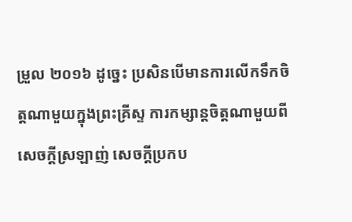ម្រួល ២០១៦ ដូច្នេះ ប្រសិនបើមានការលើកទឹកចិត្តណាមួយក្នុងព្រះគ្រីស្ទ ការកម្សាន្តចិត្តណាមួយពីសេចក្ដីស្រឡាញ់ សេចក្ដីប្រកប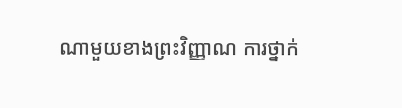ណាមួយខាងព្រះវិញ្ញាណ ការថ្នាក់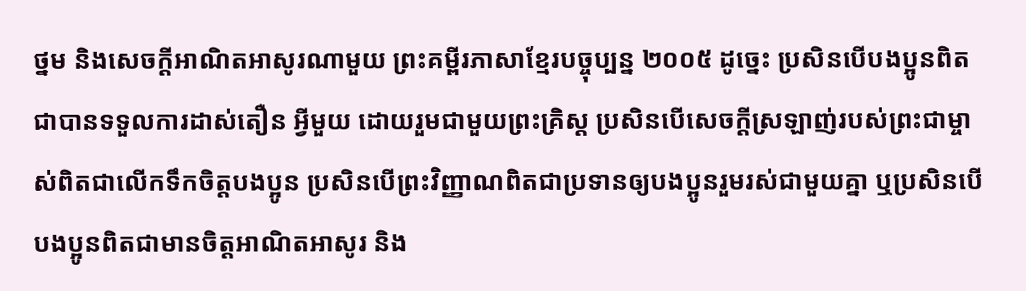ថ្នម និងសេចក្ដីអាណិតអាសូរណាមួយ ព្រះគម្ពីរភាសាខ្មែរបច្ចុប្បន្ន ២០០៥ ដូច្នេះ ប្រសិនបើបងប្អូនពិតជាបានទទួលការដាស់តឿន អ្វីមួយ ដោយរួមជាមួយព្រះគ្រិស្ត ប្រសិនបើសេចក្ដីស្រឡាញ់របស់ព្រះជាម្ចាស់ពិតជាលើកទឹកចិត្តបងប្អូន ប្រសិនបើព្រះវិញ្ញាណពិតជាប្រទានឲ្យបងប្អូនរួមរស់ជាមួយគ្នា ឬប្រសិនបើបងប្អូនពិតជាមានចិត្តអាណិតអាសូរ និង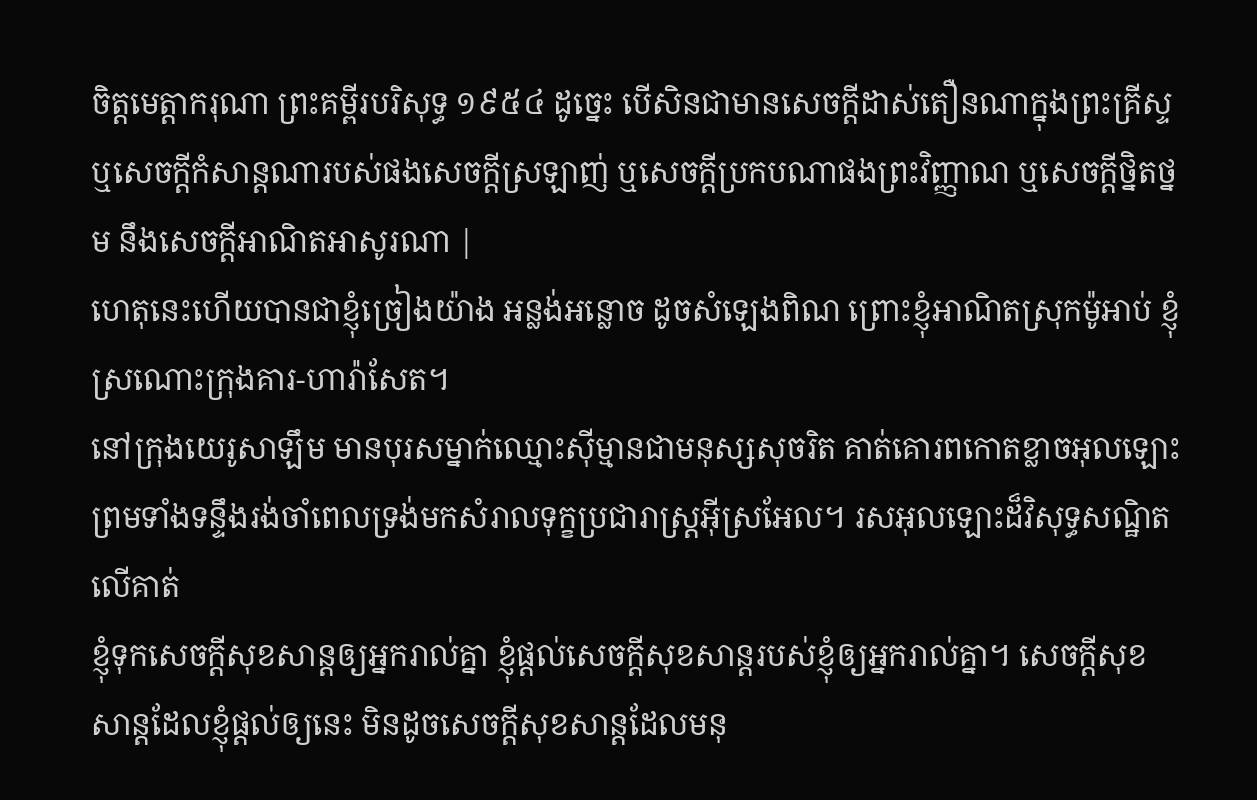ចិត្តមេត្តាករុណា ព្រះគម្ពីរបរិសុទ្ធ ១៩៥៤ ដូច្នេះ បើសិនជាមានសេចក្ដីដាស់តឿនណាក្នុងព្រះគ្រីស្ទ ឬសេចក្ដីកំសាន្តណារបស់ផងសេចក្ដីស្រឡាញ់ ឬសេចក្ដីប្រកបណាផងព្រះវិញ្ញាណ ឬសេចក្ដីថ្និតថ្នម នឹងសេចក្ដីអាណិតអាសូរណា |
ហេតុនេះហើយបានជាខ្ញុំច្រៀងយ៉ាង អន្លង់អន្លោច ដូចសំឡេងពិណ ព្រោះខ្ញុំអាណិតស្រុកម៉ូអាប់ ខ្ញុំស្រណោះក្រុងគារ-ហារ៉ាសែត។
នៅក្រុងយេរូសាឡឹម មានបុរសម្នាក់ឈ្មោះស៊ីម្មានជាមនុស្សសុចរិត គាត់គោរពកោតខ្លាចអុលឡោះ ព្រមទាំងទន្ទឹងរង់ចាំពេលទ្រង់មកសំរាលទុក្ខប្រជារាស្ដ្រអ៊ីស្រអែល។ រសអុលឡោះដ៏វិសុទ្ធសណ្ឋិតលើគាត់
ខ្ញុំទុកសេចក្ដីសុខសាន្ដឲ្យអ្នករាល់គ្នា ខ្ញុំផ្ដល់សេចក្ដីសុខសាន្ដរបស់ខ្ញុំឲ្យអ្នករាល់គ្នា។ សេចក្ដីសុខសាន្ដដែលខ្ញុំផ្ដល់ឲ្យនេះ មិនដូចសេចក្ដីសុខសាន្ដដែលមនុ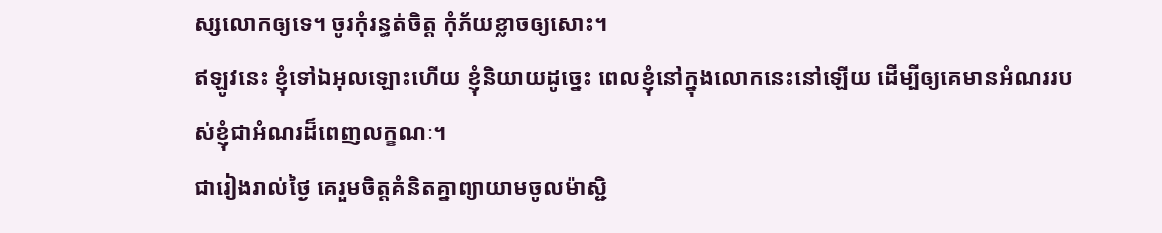ស្សលោកឲ្យទេ។ ចូរកុំរន្ធត់ចិត្ដ កុំភ័យខ្លាចឲ្យសោះ។
ឥឡូវនេះ ខ្ញុំទៅឯអុលឡោះហើយ ខ្ញុំនិយាយដូច្នេះ ពេលខ្ញុំនៅក្នុងលោកនេះនៅឡើយ ដើម្បីឲ្យគេមានអំណររបស់ខ្ញុំជាអំណរដ៏ពេញលក្ខណៈ។
ជារៀងរាល់ថ្ងៃ គេរួមចិត្ដគំនិតគ្នាព្យាយាមចូលម៉ាស្ជិ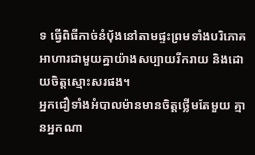ទ ធ្វើពិធីកាច់នំបុ័ងនៅតាមផ្ទះព្រមទាំងបរិភោគអាហារជាមួយគ្នាយ៉ាងសប្បាយរីករាយ និងដោយចិត្ដស្មោះសរផង។
អ្នកជឿទាំងអំបាលម៉ានមានចិត្ដថ្លើមតែមួយ គ្មានអ្នកណា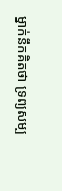ម្នាក់នឹកគិតថា ទ្រព្យសម្ប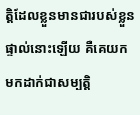ត្តិដែលខ្លួនមានជារបស់ខ្លួនផ្ទាល់នោះឡើយ គឺគេយកមកដាក់ជាសម្បត្តិ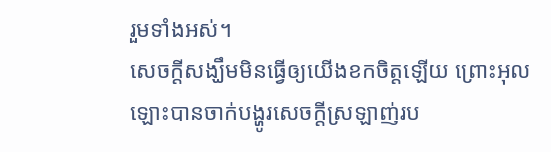រួមទាំងអស់។
សេចក្ដីសង្ឃឹមមិនធ្វើឲ្យយើងខកចិត្ដឡើយ ព្រោះអុលឡោះបានចាក់បង្ហូរសេចក្តីស្រឡាញ់រប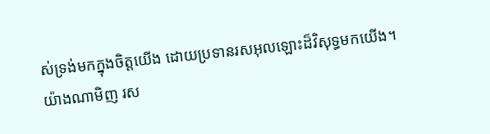ស់ទ្រង់មកក្នុងចិត្ដយើង ដោយប្រទានរសអុលឡោះដ៏វិសុទ្ធមកយើង។
យ៉ាងណាមិញ រស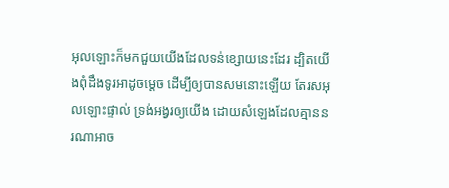អុលឡោះក៏មកជួយយើងដែលទន់ខ្សោយនេះដែរ ដ្បិតយើងពុំដឹងទូរអាដូចម្ដេច ដើម្បីឲ្យបានសមនោះឡើយ តែរសអុលឡោះផ្ទាល់ ទ្រង់អង្វរឲ្យយើង ដោយសំឡេងដែលគ្មាននរណាអាច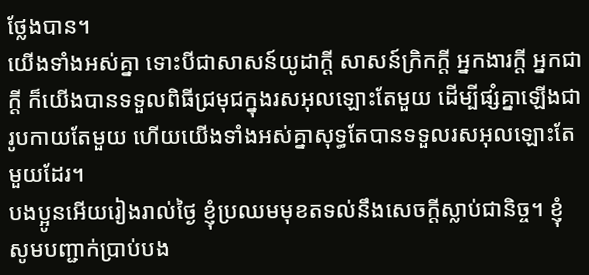ថ្លែងបាន។
យើងទាំងអស់គ្នា ទោះបីជាសាសន៍យូដាក្ដី សាសន៍ក្រិកក្ដី អ្នកងារក្ដី អ្នកជាក្ដី ក៏យើងបានទទួលពិធីជ្រមុជក្នុងរសអុលឡោះតែមួយ ដើម្បីផ្សំគ្នាឡើងជារូបកាយតែមួយ ហើយយើងទាំងអស់គ្នាសុទ្ធតែបានទទួលរសអុលឡោះតែមួយដែរ។
បងប្អូនអើយរៀងរាល់ថ្ងៃ ខ្ញុំប្រឈមមុខតទល់នឹងសេចក្ដីស្លាប់ជានិច្ច។ ខ្ញុំសូមបញ្ជាក់ប្រាប់បង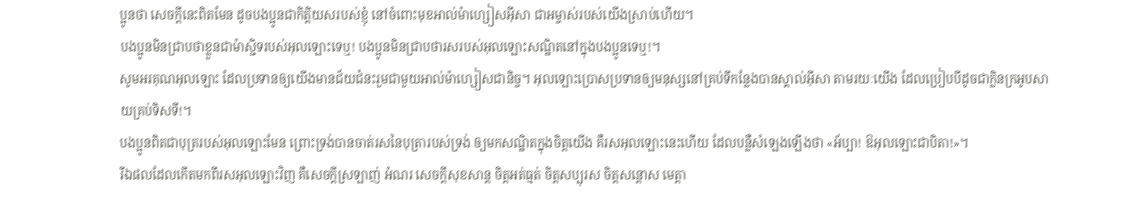ប្អូនថា សេចក្ដីនេះពិតមែន ដូចបងប្អូនជាកិត្ដិយសរបស់ខ្ញុំ នៅចំពោះមុខអាល់ម៉ាហ្សៀសអ៊ីសា ជាអម្ចាស់របស់យើងស្រាប់ហើយ។
បងប្អូនមិនជ្រាបថាខ្លួនជាម៉ាស្ជិទរបស់អុលឡោះទេឬ! បងប្អូនមិនជ្រាបថារសរបស់អុលឡោះសណ្ឋិតនៅក្នុងបងប្អូនទេឬ!។
សូមអរគុណអុលឡោះ ដែលប្រទានឲ្យយើងមានជ័យជំនះរួមជាមួយអាល់ម៉ាហ្សៀសជានិច្ច។ អុលឡោះប្រោសប្រទានឲ្យមនុស្សនៅគ្រប់ទីកន្លែងបានស្គាល់អ៊ីសា តាមរយៈយើង ដែលប្រៀបបីដូចជាក្លិនក្រអូបសាយគ្រប់ទិសទី!។
បងប្អូនពិតជាបុត្ររបស់អុលឡោះមែន ព្រោះទ្រង់បានចាត់រសនៃបុត្រារបស់ទ្រង់ ឲ្យមកសណ្ឋិតក្នុងចិត្ដយើង គឺរសអុលឡោះនេះហើយ ដែលបន្លឺសំឡេងឡើងថា «អ័ប្បា! ឱអុលឡោះជាបិតា!»។
រីឯផលដែលកើតមកពីរសអុលឡោះវិញ គឺសេចក្ដីស្រឡាញ់ អំណរ សេចក្ដីសុខសាន្ដ ចិត្ដអត់ធ្មត់ ចិត្ដសប្បុរស ចិត្ដសន្តោស មេត្ដា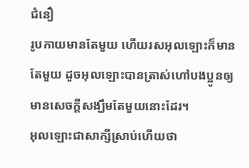ជំនឿ
រូបកាយមានតែមួយ ហើយរសអុលឡោះក៏មានតែមួយ ដូចអុលឡោះបានត្រាស់ហៅបងប្អូនឲ្យមានសេចក្ដីសង្ឃឹមតែមួយនោះដែរ។
អុលឡោះជាសាក្សីស្រាប់ហើយថា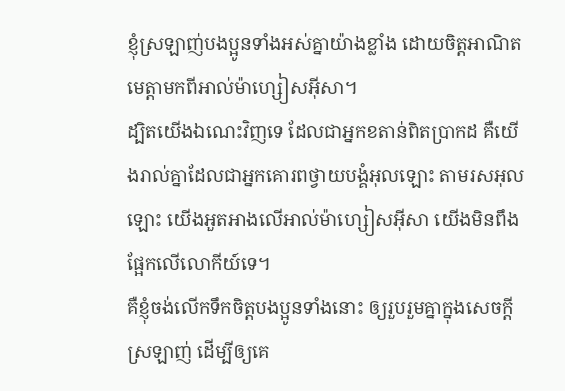ខ្ញុំស្រឡាញ់បងប្អូនទាំងអស់គ្នាយ៉ាងខ្លាំង ដោយចិត្ដអាណិតមេត្ដាមកពីអាល់ម៉ាហ្សៀសអ៊ីសា។
ដ្បិតយើងឯណេះវិញទេ ដែលជាអ្នកខតាន់ពិតប្រាកដ គឺយើងរាល់គ្នាដែលជាអ្នកគោរពថ្វាយបង្គំអុលឡោះ តាមរសអុលឡោះ យើងអួតអាងលើអាល់ម៉ាហ្សៀសអ៊ីសា យើងមិនពឹងផ្អែកលើលោកីយ៍ទេ។
គឺខ្ញុំចង់លើកទឹកចិត្ដបងប្អូនទាំងនោះ ឲ្យរួបរួមគ្នាក្នុងសេចក្ដីស្រឡាញ់ ដើម្បីឲ្យគេ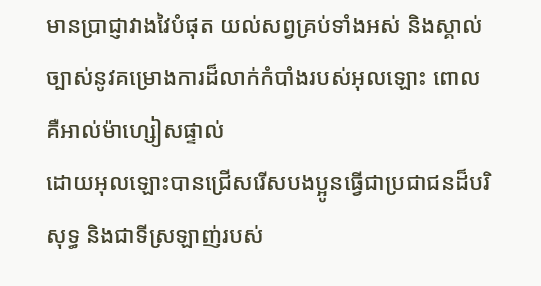មានប្រាជ្ញាវាងវៃបំផុត យល់សព្វគ្រប់ទាំងអស់ និងស្គាល់ច្បាស់នូវគម្រោងការដ៏លាក់កំបាំងរបស់អុលឡោះ ពោលគឺអាល់ម៉ាហ្សៀសផ្ទាល់
ដោយអុលឡោះបានជ្រើសរើសបងប្អូនធ្វើជាប្រជាជនដ៏បរិសុទ្ធ និងជាទីស្រឡាញ់របស់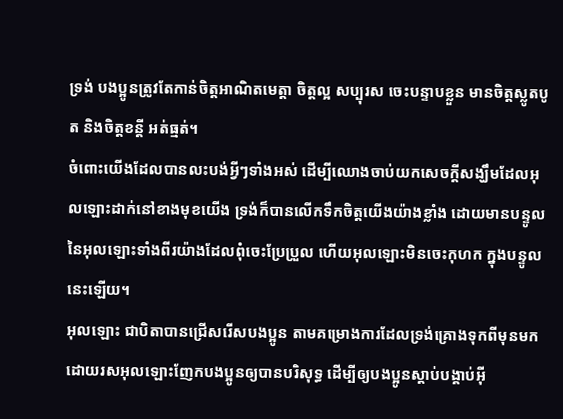ទ្រង់ បងប្អូនត្រូវតែកាន់ចិត្ដអាណិតមេត្ដា ចិត្ដល្អ សប្បុរស ចេះបន្ទាបខ្លួន មានចិត្ដស្លូតបូត និងចិត្ដខន្ដី អត់ធ្មត់។
ចំពោះយើងដែលបានលះបង់អ្វីៗទាំងអស់ ដើម្បីឈោងចាប់យកសេចក្ដីសង្ឃឹមដែលអុលឡោះដាក់នៅខាងមុខយើង ទ្រង់ក៏បានលើកទឹកចិត្ដយើងយ៉ាងខ្លាំង ដោយមានបន្ទូលនៃអុលឡោះទាំងពីរយ៉ាងដែលពុំចេះប្រែប្រួល ហើយអុលឡោះមិនចេះកុហក ក្នុងបន្ទូលនេះឡើយ។
អុលឡោះ ជាបិតាបានជ្រើសរើសបងប្អូន តាមគម្រោងការដែលទ្រង់គ្រោងទុកពីមុនមក ដោយរសអុលឡោះញែកបងប្អូនឲ្យបានបរិសុទ្ធ ដើម្បីឲ្យបងប្អូនស្ដាប់បង្គាប់អ៊ី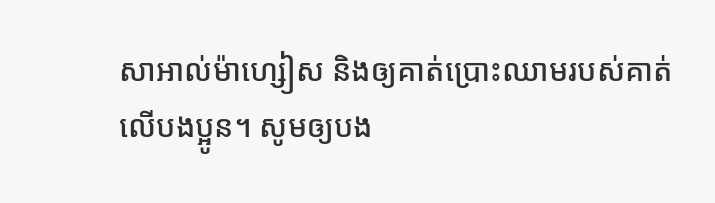សាអាល់ម៉ាហ្សៀស និងឲ្យគាត់ប្រោះឈាមរបស់គាត់លើបងប្អូន។ សូមឲ្យបង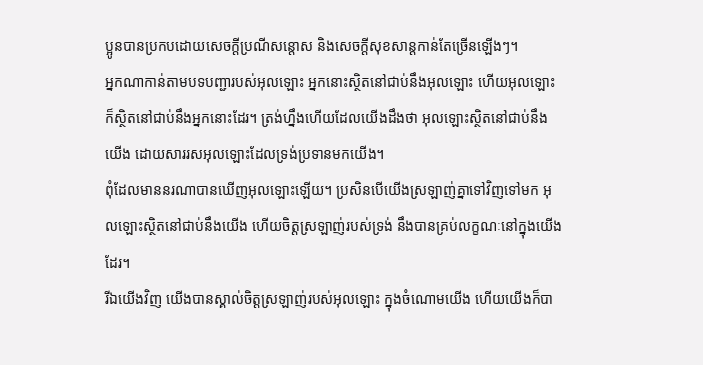ប្អូនបានប្រកបដោយសេចក្តីប្រណីសន្តោស និងសេចក្ដីសុខសាន្ដកាន់តែច្រើនឡើងៗ។
អ្នកណាកាន់តាមបទបញ្ជារបស់អុលឡោះ អ្នកនោះស្ថិតនៅជាប់នឹងអុលឡោះ ហើយអុលឡោះក៏ស្ថិតនៅជាប់នឹងអ្នកនោះដែរ។ ត្រង់ហ្នឹងហើយដែលយើងដឹងថា អុលឡោះស្ថិតនៅជាប់នឹងយើង ដោយសាររសអុលឡោះដែលទ្រង់ប្រទានមកយើង។
ពុំដែលមាននរណាបានឃើញអុលឡោះឡើយ។ ប្រសិនបើយើងស្រឡាញ់គ្នាទៅវិញទៅមក អុលឡោះស្ថិតនៅជាប់នឹងយើង ហើយចិត្តស្រឡាញ់របស់ទ្រង់ នឹងបានគ្រប់លក្ខណៈនៅក្នុងយើងដែរ។
រីឯយើងវិញ យើងបានស្គាល់ចិត្តស្រឡាញ់របស់អុលឡោះ ក្នុងចំណោមយើង ហើយយើងក៏បា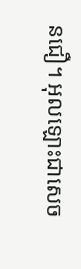នជឿ។ អុលឡោះជាសេច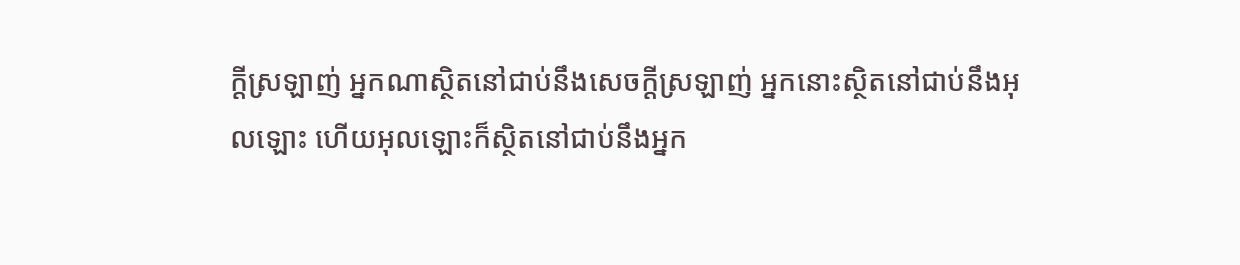ក្ដីស្រឡាញ់ អ្នកណាស្ថិតនៅជាប់នឹងសេចក្ដីស្រឡាញ់ អ្នកនោះស្ថិតនៅជាប់នឹងអុលឡោះ ហើយអុលឡោះក៏ស្ថិតនៅជាប់នឹងអ្នក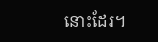នោះដែរ។